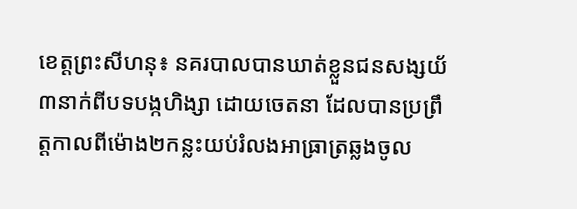ខេត្តព្រះសីហនុ៖ នគរបាលបានឃាត់ខ្លួនជនសង្សយ័៣នាក់ពីបទបង្កហិង្សា ដោយចេតនា ដែលបានប្រព្រឹត្តកាលពីម៉ោង២កន្លះយប់រំលងអាធ្រាត្រឆ្លងចូល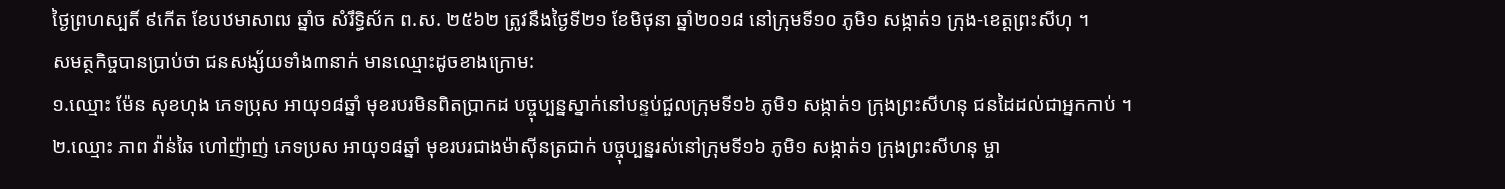ថ្ងៃព្រហស្បតិ៍ ៩កើត ខែបឋមាសាឍ ឆ្នាំច សំរឹទ្ធិស័ក ព.ស. ២៥៦២ ត្រូវនឹងថ្ងៃទី២១ ខែមិថុនា ឆ្នាំ២០១៨ នៅក្រុមទី១០ ភូមិ១ សង្កាត់១ ក្រុង-ខេត្តព្រះសីហុ ។
សមត្ថកិច្ចបានប្រាប់ថា ជនសង្ស័យទាំង៣នាក់ មានឈ្មោះដូចខាងក្រោម:
១.ឈ្មោះ ម៉ែន សុខហុង ភេទប្រុស អាយុ១៨ឆ្នាំ មុខរបរមិនពិតប្រាកដ បច្ចុប្បន្នស្នាក់នៅបន្ទប់ជួលក្រុមទី១៦ ភូមិ១ សង្កាត់១ ក្រុងព្រះសីហនុ ជនដៃដល់ជាអ្នកកាប់ ។
២.ឈ្មោះ ភាព វ៉ាន់ឆៃ ហៅញ៉ាញ់ ភេទប្រស អាយុ១៨ឆ្នាំ មុខរបរជាងម៉ាស៊ីនត្រជាក់ បច្ចុប្បន្នរស់នៅក្រុមទី១៦ ភូមិ១ សង្កាត់១ ក្រុងព្រះសីហនុ ម្ចា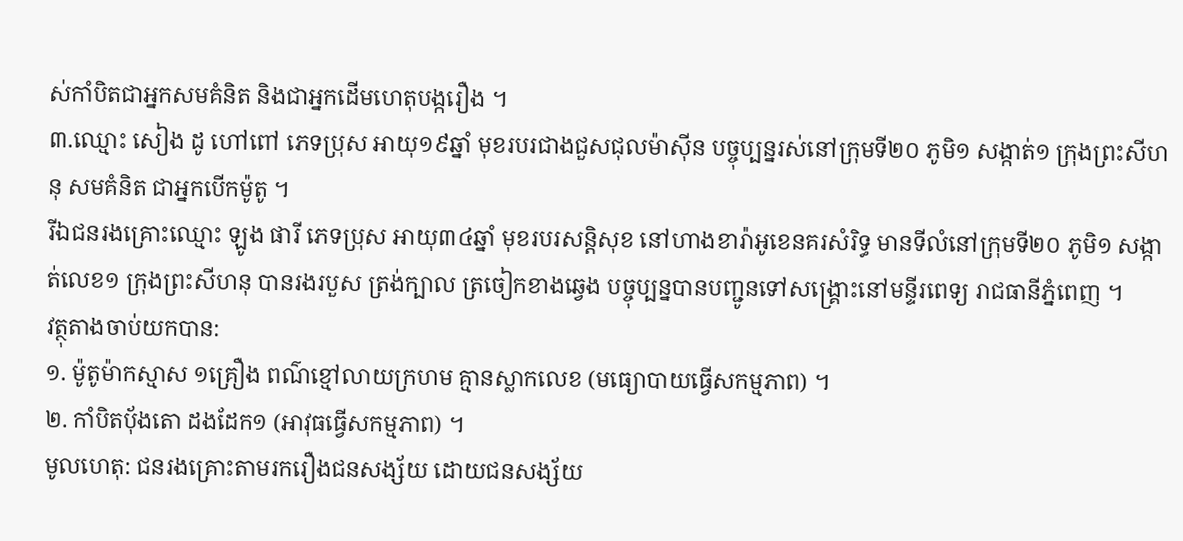ស់កាំបិតជាអ្នកសមគំនិត និងជាអ្នកដើមហេតុបង្ករឿង ។
៣.ឈ្មោះ សៀង ដូ ហៅពៅ ភេទប្រុស អាយុ១៩ឆ្នាំ មុខរបរជាងជួសជុលម៉ាស៊ីន បច្ចុប្បន្នរស់នៅក្រុមទី២០ ភូមិ១ សង្កាត់១ ក្រុងព្រះសីហនុ សមគំនិត ជាអ្នកបើកម៉ូតូ ។
រីឯជនរងគ្រោះឈ្មោះ ឡូង ផារី ភេទប្រុស អាយុ៣៤ឆ្នាំ មុខរបរសន្តិសុខ នៅហាងខារ៉ាអូខេនគរសំរិទ្ធ មានទីលំនៅក្រុមទី២០ ភូមិ១ សង្កាត់លេខ១ ក្រុងព្រះសីហនុ បានរងរបួស ត្រង់ក្បាល ត្រចៀកខាងឆ្វេង បច្ចុប្បន្នបានបញ្ជូនទៅសង្គ្រោះនៅមន្ទីរពេទ្យ រាជធានីភ្នំពេញ ។
វត្ថុតាងចាប់យកបាន:
១. ម៉ូតូម៉ាកស្មាស ១គ្រឿង ពណ៌ខ្មៅលាយក្រហម គ្មានស្លាកលេខ (មធ្យោបាយធ្វើសកម្មភាព) ។
២. កាំបិតបុ័ងតោ ដងដែក១ (អាវុធធ្វើសកម្មភាព) ។
មូលហេតុ: ជនរងគ្រោះតាមរករឿងជនសង្ស័យ ដោយជនសង្ស័យ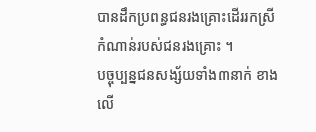បានដឹកប្រពន្ធជនរងគ្រោះដើររកស្រីកំណាន់របស់ជនរងគ្រោះ ។
បច្ចុប្បន្នជនសង្ស័យទាំង៣នាក់ ខាងលើ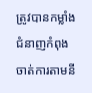ត្រូវបានកម្លាំងជំនាញកំពុងចាត់ការតាមនី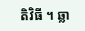តិវិធី ។ ឆ្លា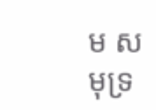ម សមុទ្រ